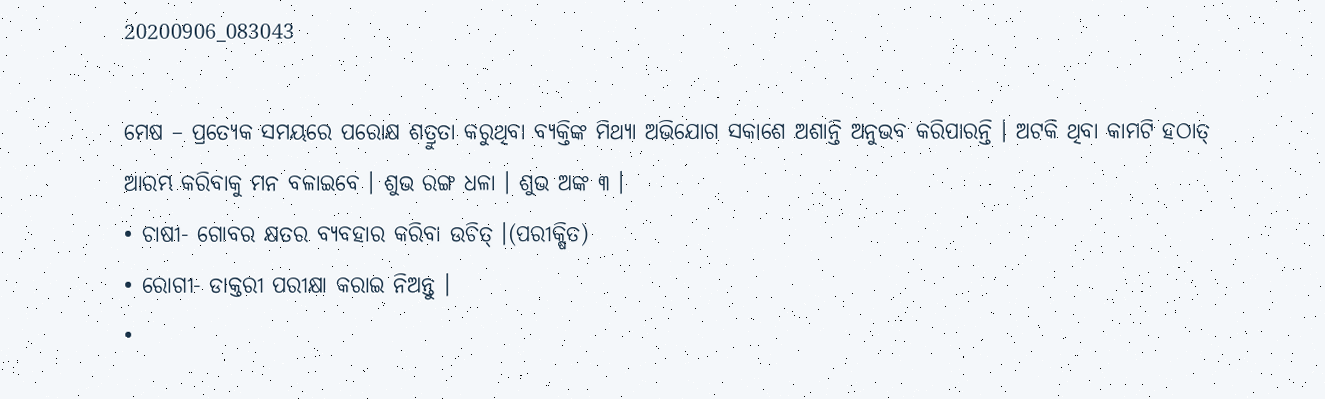20200906_083043

ମେଷ – ପ୍ରତ୍ୟେକ ସମୟରେ ପରୋକ୍ଷ ଶତ୍ରୁତା କରୁଥିବା ବ୍ୟକ୍ତିଙ୍କ ମିଥ୍ୟା ଅଭିଯୋଗ ସକାଶେ ଅଶାନ୍ତି ଅନୁଭବ କରିପାରନ୍ତି । ଅଟକି ଥିବା କାମଟି ହଠାତ୍ ଆରମ୍ଭ କରିବାକୁ ମନ ବଳାଇବେ । ଶୁଭ ରଙ୍ଗ ଧଳା । ଶୁଭ ଅଙ୍କ ୩ ।
• ଚାଷୀ- ଗୋବର କ୍ଷତର ବ୍ୟବହାର କରିବା ଉଚିତ୍ ।(ପରୀକ୍ଷିତ)
• ରୋଗୀ- ଡାକ୍ତରୀ ପରୀକ୍ଷା କରାଇ ନିଅନ୍ତୁ ।
•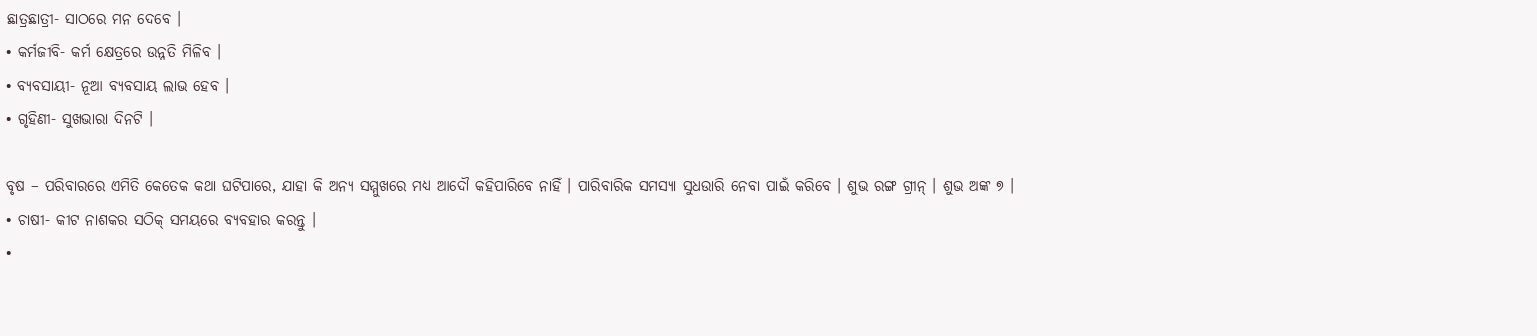ଛାତ୍ରଛାତ୍ରୀ- ସାଠରେ ମନ ଦେବେ ।
• କର୍ମଜୀବି- କର୍ମ କ୍ଷେତ୍ରରେ ଉନ୍ନତି ମିଳିବ ।
• ବ୍ୟବସାୟୀ- ନୂଆ ବ୍ୟବସାୟ ଲାଭ ହେବ ।
• ଗୃହିଣୀ- ସୁଖଭାରା ଦିନଟି ।

ବୃଷ – ପରିବାରରେ ଏମିତି କେତେକ କଥା ଘଟିପାରେ, ଯାହା କି ଅନ୍ୟ ସମ୍ମୁଖରେ ମଧ୍ୟ ଆଦୌ କହିପାରିବେ ନାହିଁ । ପାରିବାରିକ ସମସ୍ୟା ସୁଧଉାରି ନେବା ପାଇଁ କରିବେ । ଶୁଭ ରଙ୍ଗ ଗ୍ରୀନ୍ । ଶୁଭ ଅଙ୍କ ୭ ।
• ଚାଷୀ- କୀଟ ନାଶକର ସଠିକ୍ ସମୟରେ ବ୍ୟବହାର କରନ୍ତୁ ।
•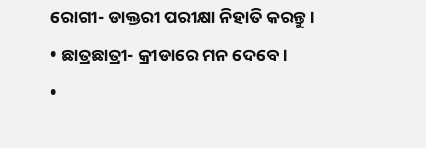ରୋଗୀ- ଡାକ୍ତରୀ ପରୀକ୍ଷା ନିହାତି କରନ୍ତୁ ।
• ଛାତ୍ରଛାତ୍ରୀ- କ୍ରୀଡାରେ ମନ ଦେବେ ।
•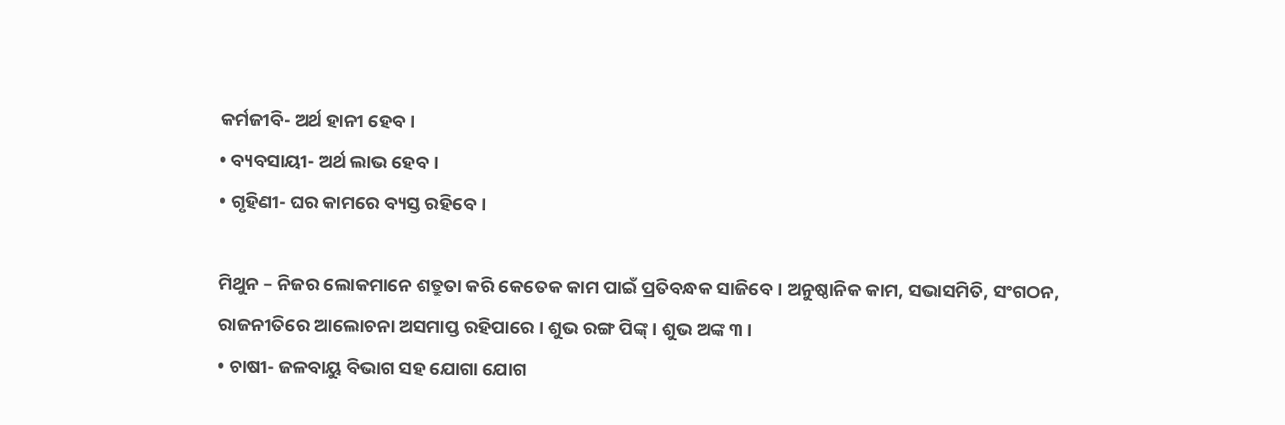କର୍ମଜୀବି- ଅର୍ଥ ହାନୀ ହେବ ।
• ବ୍ୟବସାୟୀ- ଅର୍ଥ ଲାଭ ହେବ ।
• ଗୃହିଣୀ- ଘର କାମରେ ବ୍ୟସ୍ତ ରହିବେ ।

ମିଥୁନ – ନିଜର ଲୋକମାନେ ଶତ୍ରୁତା କରି କେତେକ କାମ ପାଇଁ ପ୍ରତିବନ୍ଧକ ସାଜିବେ । ଅନୁଷ୍ଠାନିକ କାମ, ସଭାସମିତି, ସଂଗଠନ, ରାଜନୀତିରେ ଆଲୋଚନା ଅସମାପ୍ତ ରହିପାରେ । ଶୁଭ ରଙ୍ଗ ପିଙ୍କ୍ । ଶୁଭ ଅଙ୍କ ୩ ।
• ଚାଷୀ- ଜଳବାୟୁ ବିଭାଗ ସହ ଯୋଗା ଯୋଗ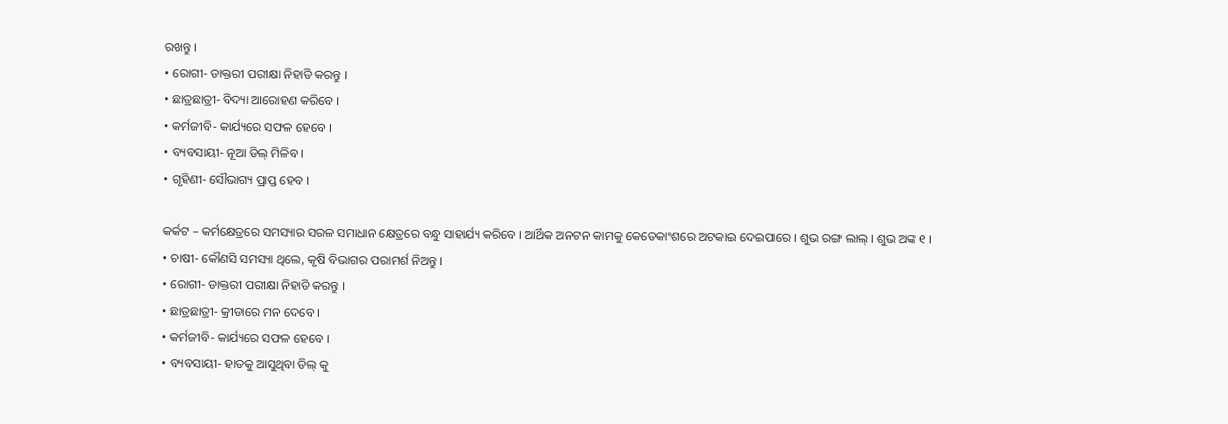ରଖନ୍ତୁ ।
• ରୋଗୀ- ଡାକ୍ତରୀ ପରୀକ୍ଷା ନିହାତି କରନ୍ତୁ ।
• ଛାତ୍ରଛାତ୍ରୀ- ବିଦ୍ୟା ଆରୋହଣ କରିବେ ।
• କର୍ମଜୀବି- କାର୍ଯ୍ୟରେ ସଫଳ ହେବେ ।
• ବ୍ୟବସାୟୀ- ନୂଆ ଡିଲ୍ ମିଳିବ ।
• ଗୃହିଣୀ- ସୌଭାଗ୍ୟ ପ୍ରାପ୍ତ ହେବ ।

କର୍କଟ – କର୍ମକ୍ଷେତ୍ରରେ ସମସ୍ୟାର ସରଳ ସମାଧାନ କ୍ଷେତ୍ରରେ ବନ୍ଧୁ ସାହାର୍ଯ୍ୟ କରିବେ । ଆର୍ଥିକ ଅନଟନ କାମକୁ କେତେକାଂଶରେ ଅଟକାଇ ଦେଇପାରେ । ଶୁଭ ରଙ୍ଗ ଲାଲ୍ । ଶୁଭ ଅଙ୍କ ୧ ।
• ଚାଷୀ- କୌଣସି ସମସ୍ୟା ଥିଲେ, କୃଷି ବିଭାଗର ପରାମର୍ଶ ନିଅନ୍ତୁ ।
• ରୋଗୀ- ଡାକ୍ତରୀ ପରୀକ୍ଷା ନିହାତି କରନ୍ତୁ ।
• ଛାତ୍ରଛାତ୍ରୀ- କ୍ରୀଡାରେ ମନ ଦେବେ ।
• କର୍ମଜୀବି- କାର୍ଯ୍ୟରେ ସଫଳ ହେବେ ।
• ବ୍ୟବସାୟୀ- ହାତକୁ ଆସୁଥିବା ଡିଲ୍ କୁ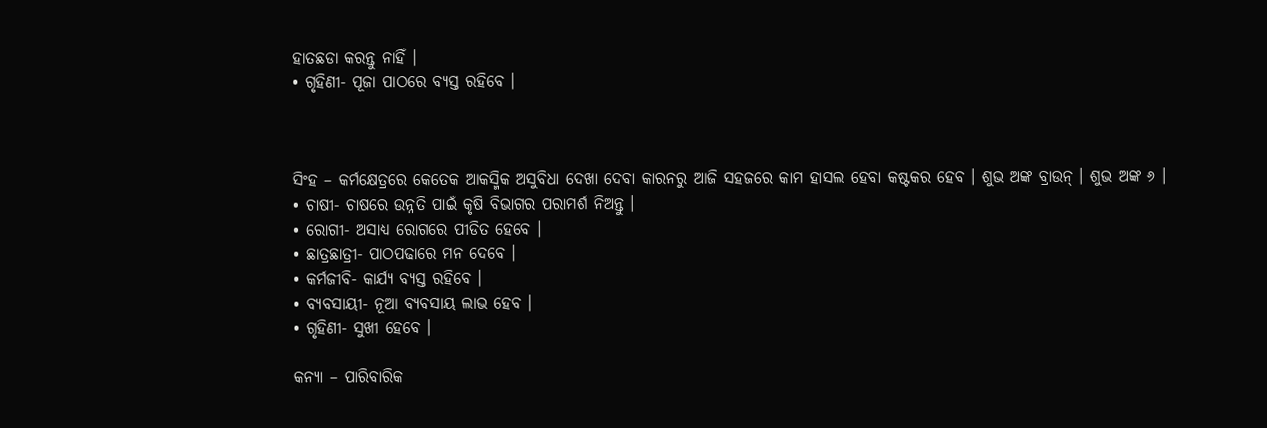ହାତଛଡା କରନ୍ତୁ ନାହିଁ ।
• ଗୃହିଣୀ- ପୂଜା ପାଠରେ ବ୍ୟସ୍ତ ରହିବେ ।



ସିଂହ – କର୍ମକ୍ଷେତ୍ରରେ କେତେକ ଆକସ୍ମିକ ଅସୁବିଧା ଦେଖା ଦେବା କାରନରୁ ଆଜି ସହଜରେ କାମ ହାସଲ ହେବା କଷ୍ଟକର ହେବ । ଶୁଭ ଅଙ୍କ ବ୍ରାଉନ୍ । ଶୁଭ ଅଙ୍କ ୬ ।
• ଚାଷୀ- ଚାଷରେ ଉନ୍ନତି ପାଇଁ କୃଷି ବିଭାଗର ପରାମର୍ଶ ନିଅନ୍ତୁ ।
• ରୋଗୀ- ଅସାଧ୍ୟ ରୋଗରେ ପୀଡିତ ହେବେ ।
• ଛାତ୍ରଛାତ୍ରୀ- ପାଠପଢାରେ ମନ ଦେବେ ।
• କର୍ମଜୀବି- କାର୍ଯ୍ୟ ବ୍ୟସ୍ତ ରହିବେ ।
• ବ୍ୟବସାୟୀ- ନୂଆ ବ୍ୟବସାୟ ଲାଭ ହେବ ।
• ଗୃହିଣୀ- ସୁଖୀ ହେବେ ।

କନ୍ୟା – ପାରିବାରିକ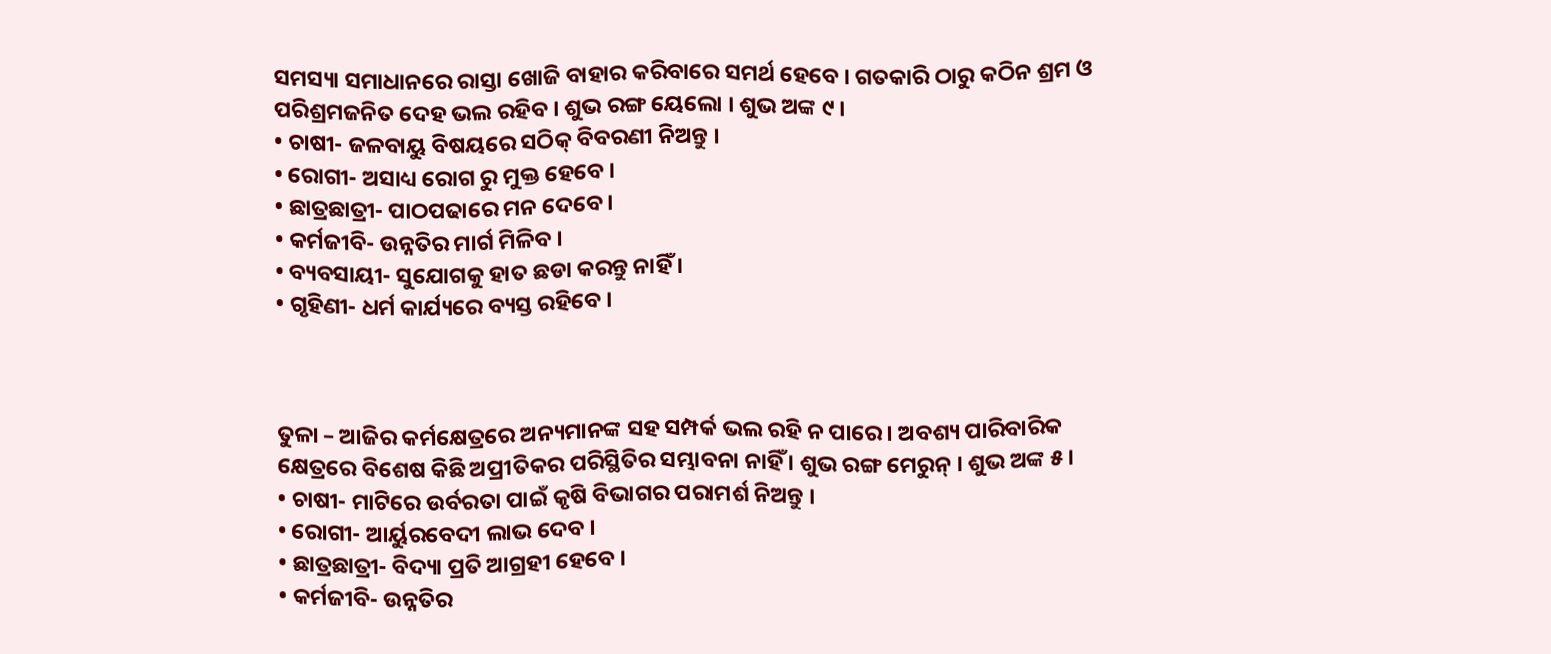ସମସ୍ୟା ସମାଧାନରେ ରାସ୍ତା ଖୋଜି ବାହାର କରିବାରେ ସମର୍ଥ ହେବେ । ଗତକାରି ଠାରୁ କଠିନ ଶ୍ରମ ଓ ପରିଶ୍ରମଜନିତ ଦେହ ଭଲ ରହିବ । ଶୁଭ ରଙ୍ଗ ୟେଲୋ । ଶୁଭ ଅଙ୍କ ୯ ।
• ଚାଷୀ- ଜଳବାୟୁ ବିଷୟରେ ସଠିକ୍ ବିବରଣୀ ନିଅନ୍ତୁ ।
• ରୋଗୀ- ଅସାଧ୍ୟ ରୋଗ ରୁ ମୁକ୍ତ ହେବେ ।
• ଛାତ୍ରଛାତ୍ରୀ- ପାଠପଢାରେ ମନ ଦେବେ ।
• କର୍ମଜୀବି- ଉନ୍ନତିର ମାର୍ଗ ମିଳିବ ।
• ବ୍ୟବସାୟୀ- ସୁଯୋଗକୁ ହାତ ଛଡା କରନ୍ତୁ ନାହିଁ ।
• ଗୃହିଣୀ- ଧର୍ମ କାର୍ଯ୍ୟରେ ବ୍ୟସ୍ତ ରହିବେ ।



ତୁଳା – ଆଜିର କର୍ମକ୍ଷେତ୍ରରେ ଅନ୍ୟମାନଙ୍କ ସହ ସମ୍ପର୍କ ଭଲ ରହି ନ ପାରେ । ଅବଶ୍ୟ ପାରିବାରିକ କ୍ଷେତ୍ରରେ ବିଶେଷ କିଛି ଅପ୍ରୀତିକର ପରିସ୍ଥିତିର ସମ୍ଭାବନା ନାହିଁ । ଶୁଭ ରଙ୍ଗ ମେରୁନ୍ । ଶୁଭ ଅଙ୍କ ୫ ।
• ଚାଷୀ- ମାଟିରେ ଉର୍ବରତା ପାଇଁ କୃଷି ବିଭାଗର ପରାମର୍ଶ ନିଅନ୍ତୁ ।
• ରୋଗୀ- ଆର୍ୟୁରବେଦୀ ଲାଭ ଦେବ ।
• ଛାତ୍ରଛାତ୍ରୀ- ବିଦ୍ୟା ପ୍ରତି ଆଗ୍ରହୀ ହେବେ ।
• କର୍ମଜୀବି- ଉନ୍ନତିର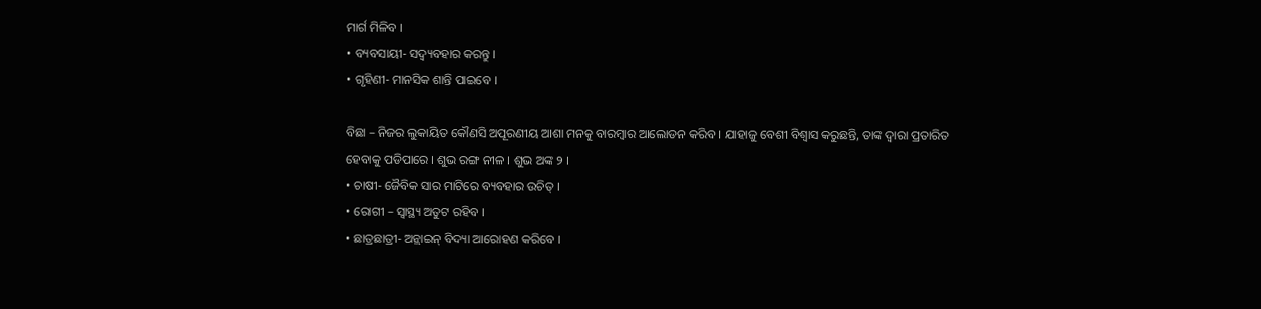ମାର୍ଗ ମିଳିବ ।
• ବ୍ୟବସାୟୀ- ସଦ୍ବ୍ୟବହାର କରନ୍ତୁ ।
• ଗୃହିଣୀ- ମାନସିକ ଶାନ୍ତି ପାଇବେ ।

ବିଛା – ନିଜର ଲୁକାୟିତ କୌଣସି ଅପୂରଣୀୟ ଆଶା ମନକୁ ବାରମ୍ବାର ଆଲୋଡନ କରିବ । ଯାହାଜୁ ବେଶୀ ବିଶ୍ୱାସ କରୁଛନ୍ତି, ତାଙ୍କ ଦ୍ୱାରା ପ୍ରତାରିତ ହେବାକୁ ପଡିପାରେ । ଶୁଭ ରଙ୍ଗ ନୀଳ । ଶୁଭ ଅଙ୍କ ୨ ।
• ଚାଷୀ- ଜୈବିକ ସାର ମାଟିରେ ବ୍ୟବହାର ଉଚିତ୍ ।
• ରୋଗୀ – ସ୍ୱାସ୍ଥ୍ୟ ଅତୁଟ ରହିବ ।
• ଛାତ୍ରଛାତ୍ରୀ- ଅନ୍ଲାଇନ୍ ବିଦ୍ୟା ଆରୋହଣ କରିବେ ।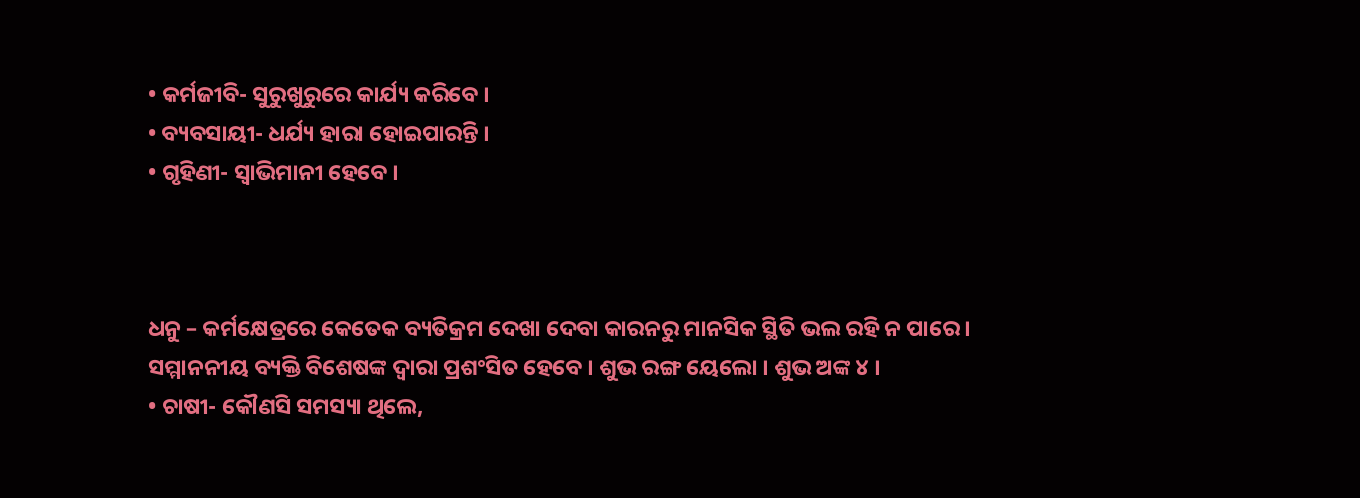• କର୍ମଜୀବି- ସୁରୁଖୁରୁରେ କାର୍ଯ୍ୟ କରିବେ ।
• ବ୍ୟବସାୟୀ- ଧର୍ଯ୍ୟ ହାରା ହୋଇପାରନ୍ତି ।
• ଗୃହିଣୀ- ସ୍ୱାଭିମାନୀ ହେବେ ।



ଧନୁ – କର୍ମକ୍ଷେତ୍ରରେ କେତେକ ବ୍ୟତିକ୍ରମ ଦେଖା ଦେବା କାରନରୁ ମାନସିକ ସ୍ଥିତି ଭଲ ରହି ନ ପାରେ । ସମ୍ମାନନୀୟ ବ୍ୟକ୍ତି ବିଶେଷଙ୍କ ଦ୍ୱାରା ପ୍ରଶଂସିତ ହେବେ । ଶୁଭ ରଙ୍ଗ ୟେଲୋ । ଶୁଭ ଅଙ୍କ ୪ ।
• ଚାଷୀ- କୌଣସି ସମସ୍ୟା ଥିଲେ,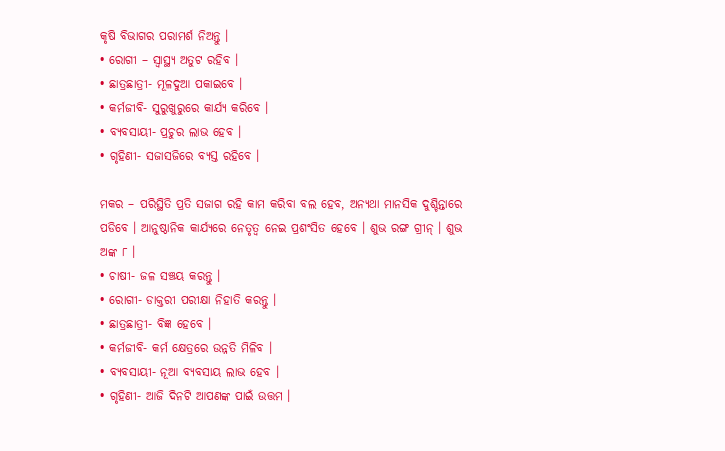କୃଷି ବିଭାଗର ପରାମର୍ଶ ନିଅନ୍ତୁ ।
• ରୋଗୀ – ସ୍ୱାସ୍ଥ୍ୟ ଅତୁଟ ରହିବ ।
• ଛାତ୍ରଛାତ୍ରୀ- ମୂଳଦୁଆ ପକାଇବେ ।
• କର୍ମଜୀବି- ସୁରୁଖୁରୁରେ କାର୍ଯ୍ୟ କରିବେ ।
• ବ୍ୟବସାୟୀ- ପ୍ରଚୁର ଲାଭ ହେବ ।
• ଗୃହିଣୀ- ସଜାସଜିରେ ବ୍ୟସ୍ତ ରହିବେ ।

ମକର – ପରିସ୍ଥିତି ପ୍ରତି ସଜାଗ ରହି କାମ କରିବା ବଲ ହେବ, ଅନ୍ୟଥା ମାନସିକ ଦୁଶ୍ଚିନ୍ତାରେ ପଡିବେ । ଆନୁଷ୍ଠାନିକ କାର୍ଯ୍ୟରେ ନେତୃତ୍ୱ ନେଇ ପ୍ରଶଂସିତ ହେବେ । ଶୁଭ ରଙ୍ଗ ଗ୍ରୀନ୍ । ଶୁଭ ଅଙ୍କ ୮ ।
• ଚାଷୀ- ଜଳ ସଞ୍ଚୟ କରନ୍ତୁ ।
• ରୋଗୀ- ଡାକ୍ତରୀ ପରୀକ୍ଷା ନିହାତି କରନ୍ତୁ ।
• ଛାତ୍ରଛାତ୍ରୀ- ବିଜ୍ଞ ହେବେ ।
• କର୍ମଜୀବି- କର୍ମ କ୍ଷେତ୍ରରେ ଉନ୍ନତି ମିଳିବ ।
• ବ୍ୟବସାୟୀ- ନୂଆ ବ୍ୟବସାୟ ଲାଭ ହେବ ।
• ଗୃହିଣୀ- ଆଜି ଦିନଟି ଆପଣଙ୍କ ପାଇଁ ଉତ୍ତମ ।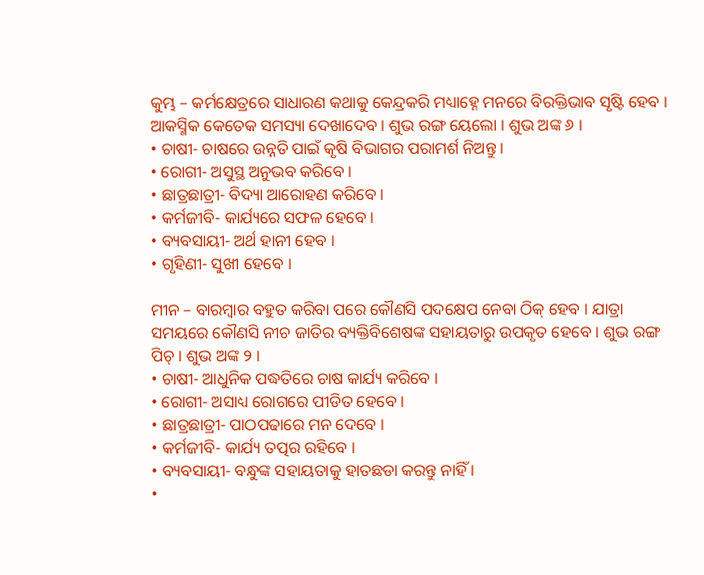କୁମ୍ଭ – କର୍ମକ୍ଷେତ୍ରରେ ସାଧାରଣ କଥାକୁ କେନ୍ଦ୍ରକରି ମଧ୍ୟାହ୍ନେ ମନରେ ବିରକ୍ତିଭାବ ସୃଷ୍ଟି ହେବ । ଆକସ୍ମିକ କେତେକ ସମସ୍ୟା ଦେଖାଦେବ । ଶୁଭ ରଙ୍ଗ ୟେଲୋ । ଶୁଭ ଅଙ୍କ ୬ ।
• ଚାଷୀ- ଚାଷରେ ଉନ୍ନତି ପାଇଁ କୃଷି ବିଭାଗର ପରାମର୍ଶ ନିଅନ୍ତୁ ।
• ରୋଗୀ- ଅସୁସ୍ଥ ଅନୁଭବ କରିବେ ।
• ଛାତ୍ରଛାତ୍ରୀ- ବିଦ୍ୟା ଆରୋହଣ କରିବେ ।
• କର୍ମଜୀବି- କାର୍ଯ୍ୟରେ ସଫଳ ହେବେ ।
• ବ୍ୟବସାୟୀ- ଅର୍ଥ ହାନୀ ହେବ ।
• ଗୃହିଣୀ- ସୁଖୀ ହେବେ ।

ମୀନ – ବାରମ୍ବାର ବହୁତ କରିବା ପରେ କୌଣସି ପଦକ୍ଷେପ ନେବା ଠିକ୍ ହେବ । ଯାତ୍ରା ସମୟରେ କୌଣସି ନୀଚ ଜାତିର ବ୍ୟକ୍ତିବିଶେଷଙ୍କ ସହାୟତାରୁ ଉପକୃତ ହେବେ । ଶୁଭ ରଙ୍ଗ ପିଚ୍ । ଶୁଭ ଅଙ୍କ ୨ ।
• ଚାଷୀ- ଆଧୁନିକ ପଦ୍ଧତିରେ ଚାଷ କାର୍ଯ୍ୟ କରିବେ ।
• ରୋଗୀ- ଅସାଧ୍ୟ ରୋଗରେ ପୀଡିତ ହେବେ ।
• ଛାତ୍ରଛାତ୍ରୀ- ପାଠପଢାରେ ମନ ଦେବେ ।
• କର୍ମଜୀବି- କାର୍ଯ୍ୟ ତତ୍ପର ରହିବେ ।
• ବ୍ୟବସାୟୀ- ବନ୍ଧୁଙ୍କ ସହାୟତାକୁ ହାତଛଡା କରନ୍ତୁ ନାହିଁ ।
•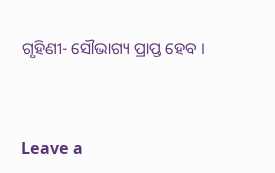ଗୃହିଣୀ- ସୌଭାଗ୍ୟ ପ୍ରାପ୍ତ ହେବ ।



Leave a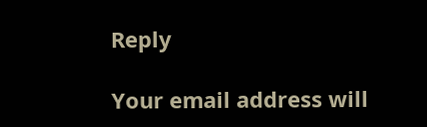Reply

Your email address will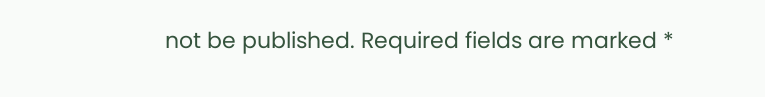not be published. Required fields are marked *